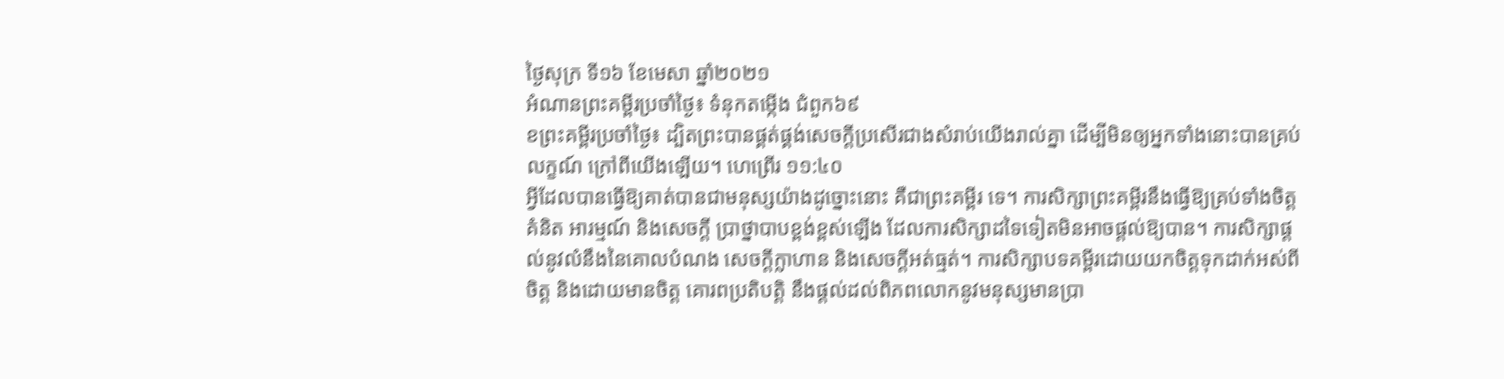ថ្ងៃសុក្រ ទី១៦ ខែមេសា ឆ្នាំ២០២១
អំណានព្រះគម្ពីរប្រចាំថ្ងៃ៖ ទំនុកតម្កើង ជំពួក៦៩
ខព្រះគម្ពីរប្រចាំថ្ងៃ៖ ដ្បិតព្រះបានផ្គត់ផ្គង់សេចក្តីប្រសើរជាងសំរាប់យើងរាល់គ្នា ដើម្បីមិនឲ្យអ្នកទាំងនោះបានគ្រប់លក្ខណ៍ ក្រៅពីយើងឡើយ។ ហេព្រើរ ១១:៤០
អ្វីដែលបានធ្វើឱ្យគាត់បានជាមនុស្សយ៉ាងដូច្នោះនោះ គឺជាព្រះគម្ពីរ ទេ។ ការសិក្សាព្រះគម្ពីរនឹងធ្វើឱ្យគ្រប់ទាំងចិត្តគំនិត អារម្មណ៍ និងសេចក្តី ប្រាថ្នាបាបខ្ពង់ខ្ពស់ឡើង ដែលការសិក្សាដទៃទៀតមិនអាចផ្តល់ឱ្យបាន។ ការសិក្សាផ្តល់នូវលំនឹងនៃគោលបំណង សេចក្តីក្លាហាន និងសេចក្តីអត់ធ្មត់។ ការសិក្សាបទគម្ពីរដោយយកចិត្តទុកដាក់អស់ពីចិត្ត និងដោយមានចិត្ត គោរពប្រតិបត្តិ នឹងផ្តល់ដល់ពិភពលោកនូវមនុស្សមានប្រា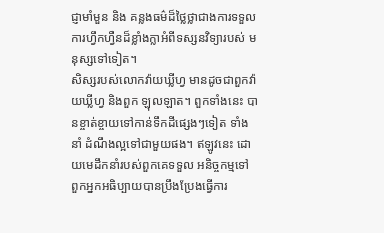ជ្ញាមាំមួន និង គន្លងធម៌ដ៏ថ្លៃថ្លាជាងការទទួលការហ្វឹកហ្វឺនដ៏ខ្លាំងក្លាអំពីទស្សនវិទ្យារបស់ មនុស្សទៅទៀត។
សិស្សរបស់លោកវ៉ាយឃ្លីហ្វ មានដូចជាពួកវ៉ាយឃ្លីហ្វ និងពួក ឡុលឡាត។ ពួកទាំងនេះ បានខ្ចាត់ខ្ចាយទៅកាន់ទឹកដីផ្សេងៗទៀត ទាំងនាំ ដំណឹងល្អទៅជាមួយផង។ ឥឡូវនេះ ដោយមេដឹកនាំរបស់ពួកគេទទួល អនិច្ចកម្មទៅ ពួកអ្នកអធិប្បាយបានប្រឹងប្រែងធ្វើការ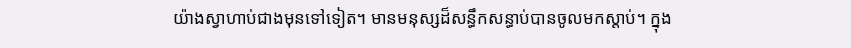យ៉ាងស្វាហាប់ជាងមុនទៅទៀត។ មានមនុស្សដ៏សន្ធឹកសន្ធាប់បានចូលមកស្តាប់។ ក្នុង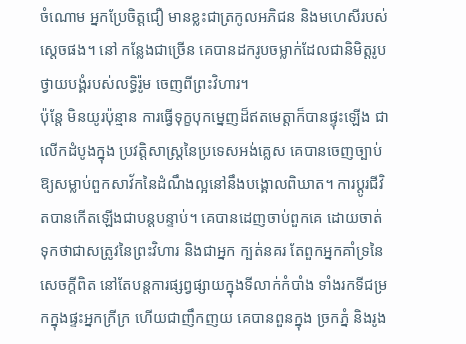ចំណោម អ្នកប្រែចិត្តជឿ មានខ្លះជាត្រកូលអភិជន និងមហេសីរបស់ស្តេចផង។ នៅ កន្លែងជាច្រើន គេបានដករូបចម្លាក់ដែលជានិមិត្តរូបថ្វាយបង្គំរបស់លទ្ធិរ៉ូម ចេញពីព្រះវិហារ។
ប៉ុន្តែ មិនយូរប៉ុន្មាន ការធ្វើទុក្ខបុកម្នេញដ៏ឥតមេត្តាក៏បានផ្ទុះឡើង ជាលើកដំបូងក្នុង ប្រវត្តិសាស្ត្រនៃប្រទេសអង់គ្លេស គេបានចេញច្បាប់ឱ្យសម្លាប់ពួកសាវ័កនៃដំណឹងល្អនៅនឹងបង្គោលពិឃាត។ ការប្តូរជីវិតបានកើតឡើងជាបន្តបន្ទាប់។ គេបានដេញចាប់ពួកគេ ដោយចាត់ទុកថាជាសត្រូវនៃព្រះវិហារ និងជាអ្នក ក្បត់នគរ តែពួកអ្នកគាំទ្រនៃសេចក្តីពិត នៅតែបន្តការផ្សព្វផ្សាយក្នុងទីលាក់កំបាំង ទាំងរកទីជម្រកក្នុងផ្ទះអ្នកក្រីក្រ ហើយជាញឹកញយ គេបានពួនក្នុង ច្រកភ្នំ និងរូង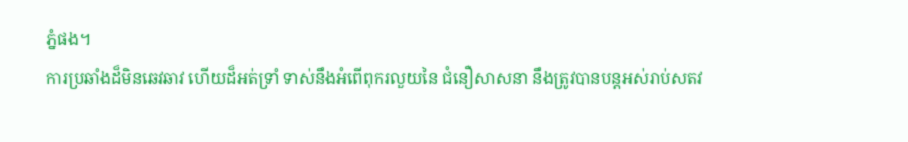ភ្នំផង។
ការប្រឆាំងដ៏មិនឆេវឆាវ ហើយដ៏អត់ទ្រាំ ទាស់នឹងអំពើពុករលួយនៃ ជំនឿសាសនា នឹងត្រូវបានបន្តអស់រាប់សតវ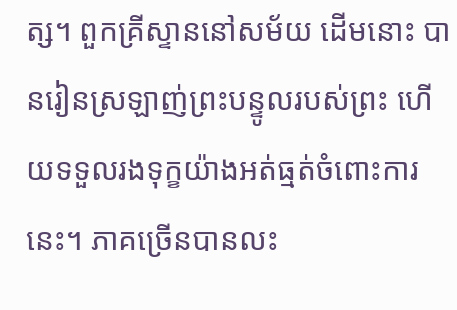ត្ស។ ពួកគ្រីស្ទាននៅសម័យ ដើមនោះ បានរៀនស្រឡាញ់ព្រះបន្ទូលរបស់ព្រះ ហើយទទួលរងទុក្ខយ៉ាងអត់ធ្មត់ចំពោះការនេះ។ ភាគច្រើនបានលះ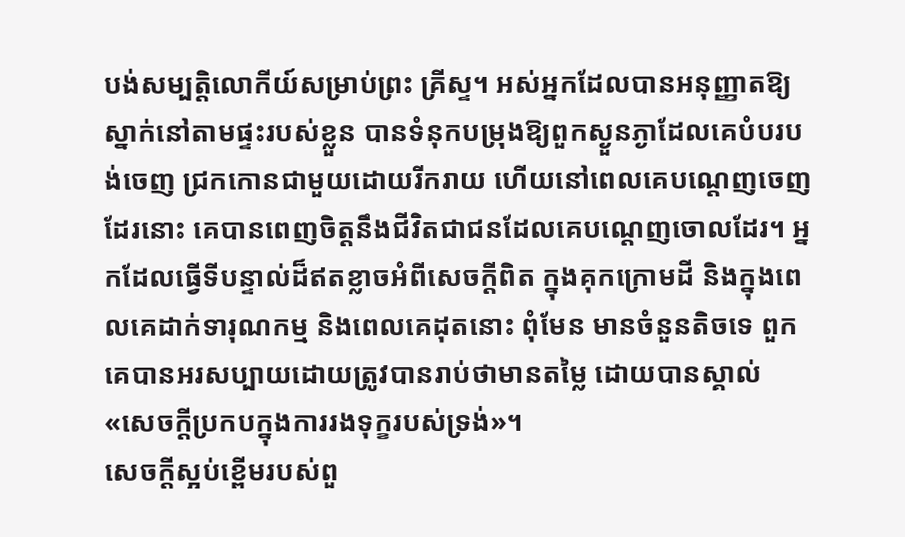បង់សម្បត្តិលោកីយ៍សម្រាប់ព្រះ គ្រីស្ទ។ អស់អ្នកដែលបានអនុញ្ញាតឱ្យស្នាក់នៅតាមផ្ទះរបស់ខ្លួន បានទំនុកបម្រុងឱ្យពួកស្ងួនភ្ងាដែលគេបំបរបង់ចេញ ជ្រកកោនជាមួយដោយរីករាយ ហើយនៅពេលគេបណ្តេញចេញដែរនោះ គេបានពេញចិត្តនឹងជីវិតជាជនដែលគេបណ្តេញចោលដែរ។ អ្នកដែលធ្វើទីបន្ទាល់ដ៏ឥតខ្លាចអំពីសេចក្តីពិត ក្នុងគុកក្រោមដី និងក្នុងពេលគេដាក់ទារុណកម្ម និងពេលគេដុតនោះ ពុំមែន មានចំនួនតិចទេ ពួកគេបានអរសប្បាយដោយត្រូវបានរាប់ថាមានតម្លៃ ដោយបានស្គាល់ «សេចក្តីប្រកបក្នុងការរងទុក្ខរបស់ទ្រង់»។
សេចក្តីស្អប់ខ្ពើមរបស់ពួ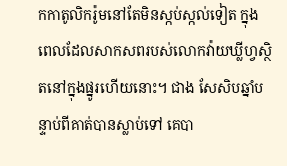កកាតូលិករ៉ូមនៅតែមិនស្កប់ស្កល់ទៀត ក្នុងពេលដែលសាកសពរបស់លោកវ៉ាយឃ្លីហ្វស្ថិតនៅក្នុងផ្នូរហើយនោះ។ ជាង សែសិបឆ្នាំបន្ទាប់ពីគាត់បានស្លាប់ទៅ គេបា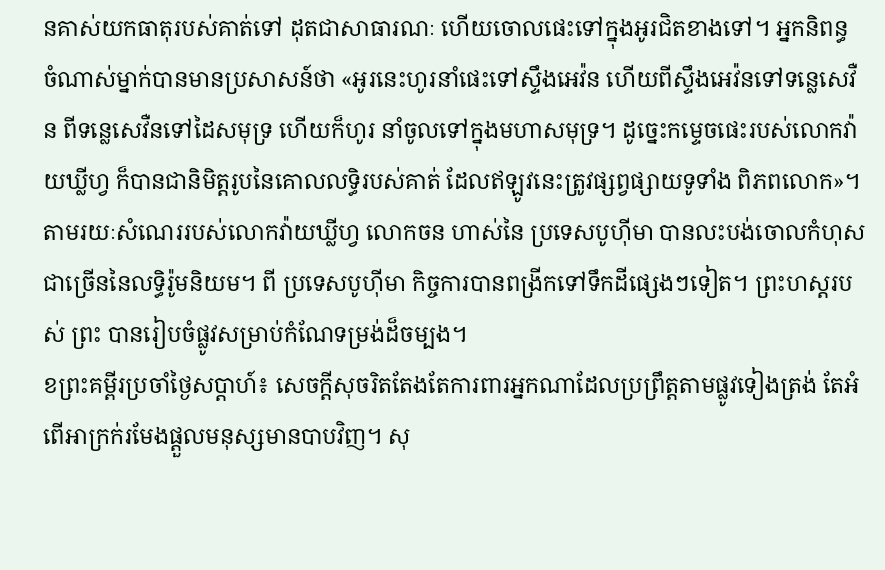នគាស់យកធាតុរបស់គាត់ទៅ ដុតជាសាធារណៈ ហើយចោលផេះទៅក្នុងអូរជិតខាងទៅ។ អ្នកនិពន្ធ ចំណាស់ម្នាក់បានមានប្រសាសន៍ថា «អូរនេះហូរនាំផេះទៅស្ទឹងអេវ៉ន ហើយពីស្ទឹងអេវ៉នទៅទន្លេសេវឺន ពីទន្លេសេវឺនទៅដៃសមុទ្រ ហើយក៏ហូរ នាំចូលទៅក្នុងមហាសមុទ្រ។ ដូច្នេះកម្ទេចផេះរបស់លោកវ៉ាយឃ្លីហ្វ ក៏បានជានិមិត្តរូបនៃគោលលទ្ធិរបស់គាត់ ដែលឥឡូវនេះត្រូវផ្សព្វផ្សាយទូទាំង ពិភពលោក»។
តាមរយៈសំណេររបស់លោកវ៉ាយឃ្លីហ្វ លោកចន ហាស់នៃ ប្រទេសបូហ៊ីមា បានលះបង់ចោលកំហុសជាច្រើននៃលទ្ធិរ៉ូមនិយម។ ពី ប្រទេសបូហ៊ីមា កិច្ចការបានពង្រីកទៅទឹកដីផ្សេងៗទៀត។ ព្រះហស្តរបស់ ព្រះ បានរៀបចំផ្លូវសម្រាប់កំណែទម្រង់ដ៏ចម្បង។
ខព្រះគម្ពីរប្រចាំថ្ងៃសប្តាហ៍៖ សេចក្តីសុចរិតតែងតែការពារអ្នកណាដែលប្រព្រឹត្តតាមផ្លូវទៀងត្រង់ តែអំពើអាក្រក់រមែងផ្តួលមនុស្សមានបាបវិញ។ សុ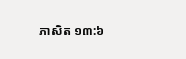ភាសិត ១៣:៦